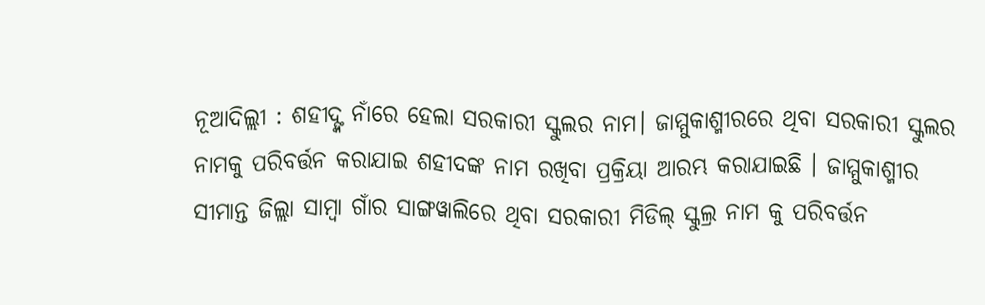ନୂଆଦିଲ୍ଲୀ : ଶହୀଦ୍ଙ୍କ ନାଁରେ ହେଲା ସରକାରୀ ସ୍କୁଲର ନାମ। ଜାମ୍ମୁକାଶ୍ମୀରରେ ଥିବା ସରକାରୀ ସ୍କୁଲର ନାମକୁ ପରିବର୍ତ୍ତନ କରାଯାଇ ଶହୀଦଙ୍କ ନାମ ରଖିବା ପ୍ରକ୍ରିୟା ଆରମ୍ଭ କରାଯାଇଛି । ଜାମ୍ମୁକାଶ୍ମୀର ସୀମାନ୍ତ ଜିଲ୍ଲା ସାମ୍ୱା ଗାଁର ସାଙ୍ଗୱାଲିରେ ଥିବା ସରକାରୀ ମିଡିଲ୍ ସ୍କୁଲ୍ର ନାମ କୁ ପରିବର୍ତ୍ତନ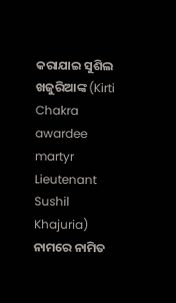କରାଯାଇ ସୁଶିଲ ଖଜୁରିଆଙ୍କ (Kirti Chakra awardee martyr Lieutenant Sushil Khajuria) ନାମରେ ନାମିତ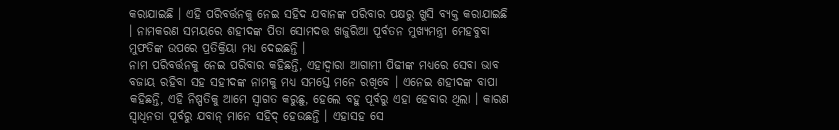କରାଯାଇଛି । ଏହି ପରିବର୍ତ୍ତନକୁ ନେଇ ସହିଦ ଯବାନଙ୍କ ପରିବାର ପକ୍ଷରୁ ଖୁସି ବ୍ୟକ୍ତ କରାଯାଇଛି । ନାମକରଣ ସମୟରେ ଶହୀଦଙ୍କ ପିତା ସୋମଦତ୍ତ ଖଜୁରିଆ ପୂର୍ବତନ ମୁଖ୍ୟମନ୍ତ୍ରୀ ମେହବୁବା ମୁଫତିଙ୍କ ଉପରେ ପ୍ରତିକ୍ରିୟା ମଧ୍ୟ ଦେଇଛନ୍ତି ।
ନାମ ପରିବର୍ତ୍ତନକୁ ନେଇ ପରିବାର କହିଛନ୍ତି, ଏହାଦ୍ୱାରା ଆଗାମୀ ପିଢୀଙ୍କ ମଧ୍ୟରେ ସେବା ଭାବ ବଜାୟ ରହିବା ସହ ସହୀଦଙ୍କ ନାମକୁ ମଧ୍ୟ ସମସ୍ତେ ମନେ ରଖିବେ । ଏନେଇ ଶହୀଦଙ୍କ ବାପା କହିଛନ୍ତି, ଏହି ନିଷ୍ପତିକୁ ଆମେ ସ୍ୱାଗତ କରୁଛୁ, ହେଲେ ବହୁ ପୂର୍ବରୁ ଏହା ହେବାର ଥିଲା । କାରଣ ସ୍ୱାଧିନତା ପୂର୍ବରୁ ଯବାନ୍ ମାନେ ସହିଦ୍ ହେଉଛନ୍ତି । ଏହାସହ ସେ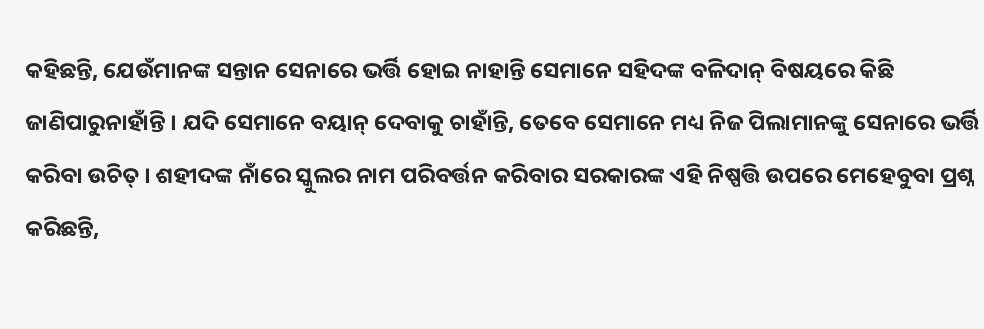କହିଛନ୍ତି, ଯେଉଁମାନଙ୍କ ସନ୍ତାନ ସେନାରେ ଭର୍ତ୍ତି ହୋଇ ନାହାନ୍ତି ସେମାନେ ସହିଦଙ୍କ ବଳିଦାନ୍ ବିଷୟରେ କିଛି ଜାଣିପାରୁନାହାଁନ୍ତି । ଯଦି ସେମାନେ ବୟାନ୍ ଦେବାକୁ ଚାହାଁନ୍ତି, ତେବେ ସେମାନେ ମଧ୍ୟ ନିଜ ପିଲାମାନଙ୍କୁ ସେନାରେ ଭର୍ତ୍ତି କରିବା ଉଚିତ୍ । ଶହୀଦଙ୍କ ନାଁରେ ସ୍କୁଲର ନାମ ପରିବର୍ତ୍ତନ କରିବାର ସରକାରଙ୍କ ଏହି ନିଷ୍ପତ୍ତି ଉପରେ ମେହେବୁବା ପ୍ରଶ୍ନ କରିଛନ୍ତି,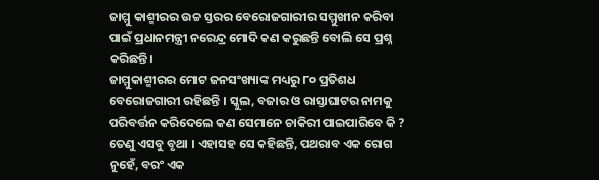ଜାମ୍ମୁ କାଶ୍ମୀରର ଉଚ୍ଚ ସ୍ତରର ବେରୋଜଗାରୀର ସମ୍ମୁଖୀନ କରିବା ପାଇଁ ପ୍ରଧାନମନ୍ତ୍ରୀ ନରେନ୍ଦ୍ର ମୋଦି କଣ କରୁଛନ୍ତି ବୋଲି ସେ ପ୍ରଶ୍ନ କରିଛନ୍ତି।
ଜାମ୍ମୁକାଶ୍ମୀରର ମୋଟ ଜନସଂଖ୍ୟାଙ୍କ ମଧ୍ୟରୁ ୮୦ ପ୍ରତିଶଧ ବେରୋଜଗାରୀ ରହିଛନ୍ତି । ସ୍କୁଲ, ବଜାର ଓ ରାସ୍ତାଘାଟର ନାମକୁ ପରିବର୍ତ୍ତନ କରିଦେଲେ କଣ ସେମାନେ ଚାକିରୀ ପାଇପାରିବେ କି ? ତେଣୁ ଏସବୁ ବୃଥା । ଏହାସହ ସେ କହିଛନ୍ତି, ପଥରାବ ଏକ ରୋଗ ନୁହେଁ, ବରଂ ଏକ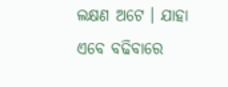ଲକ୍ଷଣ ଅଟେ । ଯାହା ଏବେ ବଢିବାରେ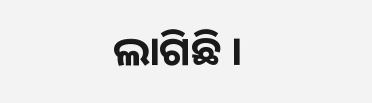ଲାଗିଛି ।